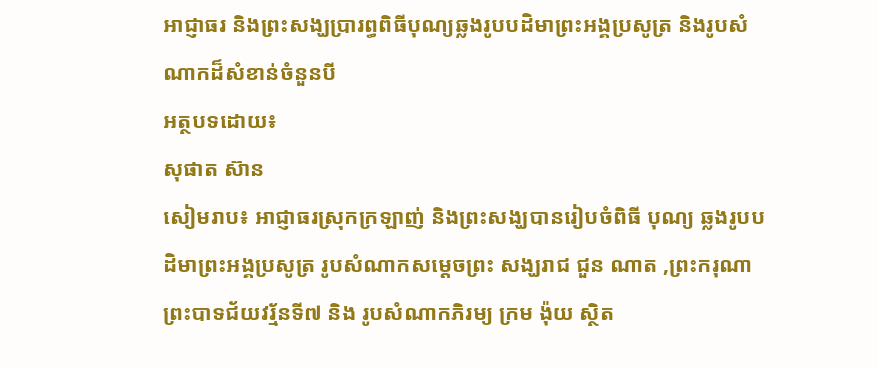អាជ្ញាធរ និងព្រះសង្ឃប្រារព្ធពិធីបុណ្យឆ្លងរូបបដិមាព្រះអង្គប្រសូត្រ និងរូបសំណាកដ៏សំខាន់ចំនួនបី
អត្ថបទដោយ៖
សុផាត ស៊ាន
សៀមរាប៖ អាជ្ញាធរស្រុកក្រឡាញ់ និងព្រះសង្ឃបានរៀបចំពិធី បុណ្យ ឆ្លងរូបបដិមាព្រះអង្គប្រសូត្រ រូបសំណាកសម្តេចព្រះ សង្ឃរាជ ជួន ណាត ,ព្រះករុណាព្រះបាទជ័យវរ្ម័នទី៧ និង រូបសំណាកភិរម្យ ក្រម ង៉ុយ ស្ថិត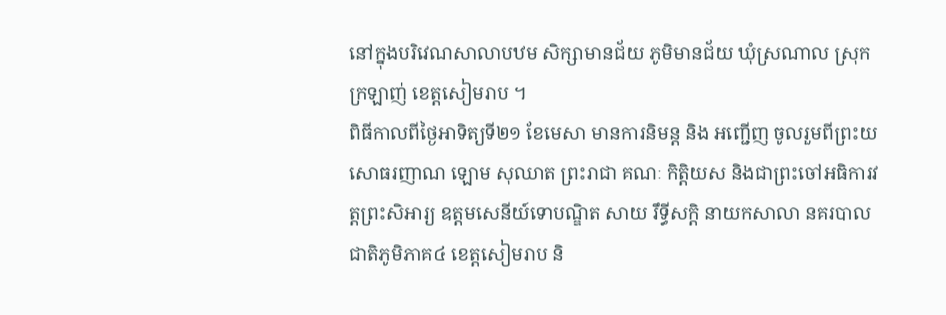នៅក្នុងបរិវេណសាលាបឋម សិក្សាមានជ័យ ភូមិមានជ័យ ឃុំស្រណាល ស្រុកក្រឡាញ់ ខេត្តសៀមរាប ។
ពិធីកាលពីថ្ងៃអាទិត្យទី២១ ខែមេសា មានការនិមន្ត និង អញ្ជើញ ចូលរួមពីព្រះយសោធរញាណ ឡោម សុឈាត ព្រះរាជា គណៈ កិត្តិយស និងជាព្រះចៅអធិការវត្តព្រះសិអារ្យ ឧត្តមសេនីយ៍ទោបណ្ឌិត សាយ រឹទ្ធីសក្តិ នាយកសាលា នគរបាល ជាតិភូមិភាគ៤ ខេត្តសៀមរាប និ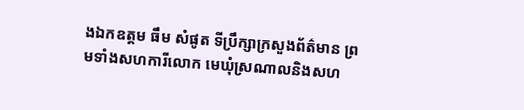ងឯកឧត្តម ធឹម សំផូត ទីប្រឹក្សាក្រសួងព័ត៌មាន ព្រមទាំងសហការីលោក មេឃុំស្រណាលនិងសហ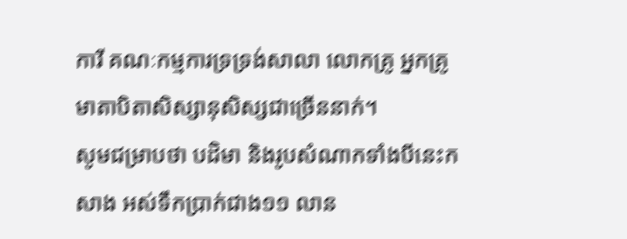ការី គណៈកម្មការទ្រទ្រង់សាលា លោកគ្រូ អ្នកគ្រូ មាតាបិតាសិស្សានុសិស្សជាច្រើននាក់។
សូមជម្រាបថា បដិមា និងរូបសំណាកទាំងបីនេះកសាង អស់ទឹកប្រាក់ជាង១១ លាន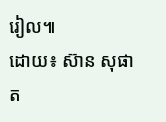រៀល៕
ដោយ៖ ស៊ាន សុផាត